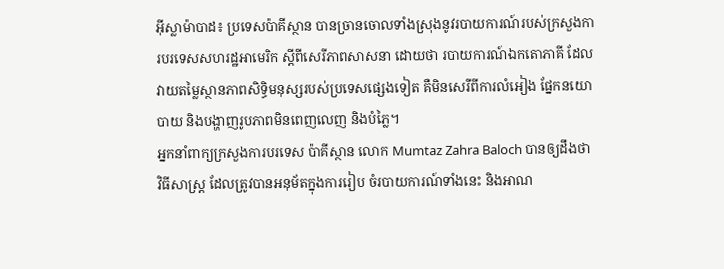អ៊ីស្លាម៉ាបាដ៖ ប្រទេសប៉ាគីស្ថាន បានច្រានចោលទាំងស្រុងនូវរបាយការណ៍របស់ក្រសួងការបរទេសសហរដ្ឋអាមេរិក ស្តីពីសេរីភាពសាសនា ដោយថា របាយការណ៍ឯកតោភាគី ដែលវាយតម្លៃស្ថានភាពសិទ្ធិមនុស្សរបស់ប្រទេសផ្សេងទៀត គឺមិនសេរីពីការលំអៀង ផ្នែកនយោបាយ និងបង្ហាញរូបភាពមិនពេញលេញ និងបំភ្លៃ។
អ្នកនាំពាក្យក្រសួងការបរទេស ប៉ាគីស្ថាន លោក Mumtaz Zahra Baloch បានឲ្យដឹងថា វិធីសាស្រ្ត ដែលត្រូវបានអនុម័តក្នុងការរៀប ចំរបាយការណ៍ទាំងនេះ និងអាណ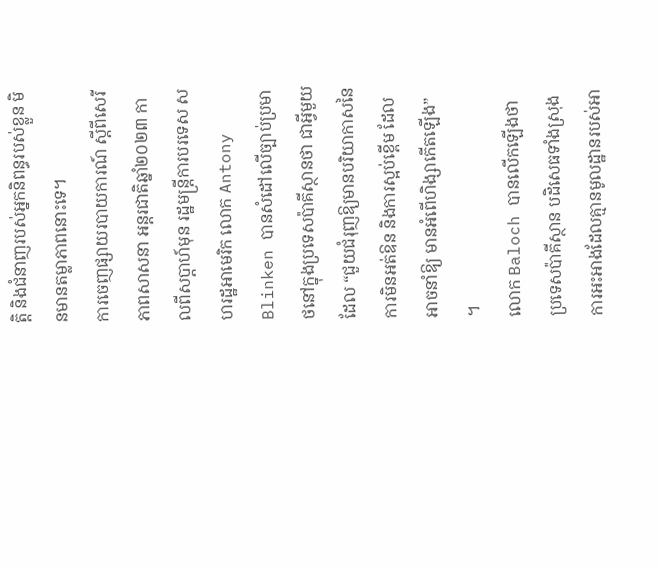ត្តិ និងជំនាញរបស់អ្នកនិពន្ធរបស់ខ្លួន មិនមានតម្លាភាពនោះទេ។
ការចេញផ្សាយរបាយការណ៍ ស្តីពីសេរីភាពសាសនា អន្តរជាតិឆ្នាំ២០២៣ កាលពីសប្តាហ៍មុន រដ្ឋមន្ត្រីការបរទេស សហរដ្ឋអាមេរិក លោក Antony Blinken បានសំដៅលើច្បាប់ប្រមាថនៅក្នុងប្រទេសប៉ាគីស្ថានថា ជាអ្វីមួយដែល “ជួយជំរុញឱ្យមានបរិយាកាសនៃការមិនអត់ឱន និងការស្អប់ខ្ពើម ដែលអាចនាំឱ្យ មានអំពើហិង្សាកើតឡើង” ។
លោក Baloch បានលើកឡើងថា ប្រទេសប៉ាគីស្ថាន បដិសេធទាំងស្រុង ការអះអាងដែលគ្មានមូលដ្ឋានរបស់អា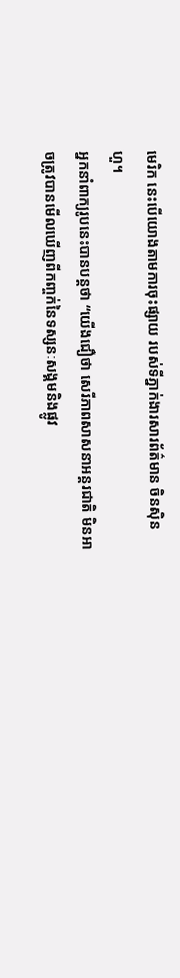មេរិក នេះបើយោងតាមការចុះផ្សាយ របស់ទីភ្នាក់ងារសារព័ត៌មាន ចិនស៊ិនហួ។
អ្នកនាំពាក្យរូបនេះបានបន្ដថា “យើងជឿថា សេរីភាពសាសនាអន្តរជាតិ មិនអាចត្រូវបានមើលឃើញពីកញ្ចក់នៃទស្សនៈសង្គមនិងផ្លូវ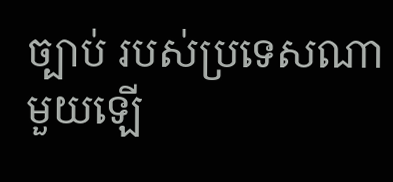ច្បាប់ របស់ប្រទេសណា មួយឡើ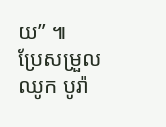យ” ៕
ប្រែសម្រួល ឈូក បូរ៉ា